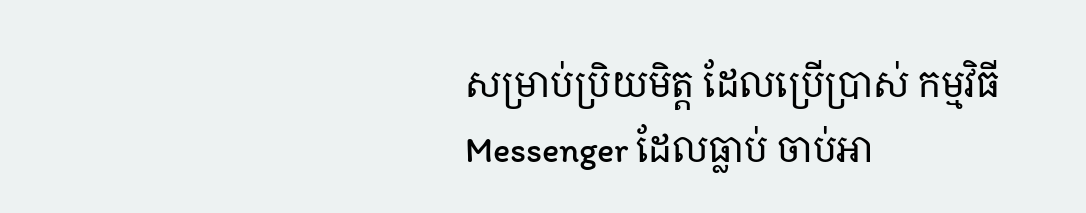សម្រាប់ប្រិយមិត្ត ដែលប្រើប្រាស់ កម្មវិធី Messenger ដែលធ្លាប់ ចាប់អា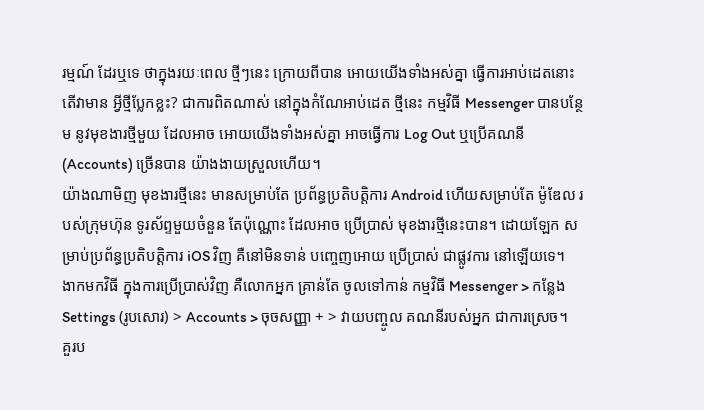រម្មណ៍ ដែរឬទេ ថាក្នុងរយៈពេល ថ្មីៗនេះ ក្រោយពីបាន អោយយើងទាំងអស់គ្នា ធ្វើការអាប់ដេតនោះ តើវាមាន អ្វីថ្មីប្លែកខ្លះ? ជាការពិតណាស់ នៅក្នុងកំណែអាប់ដេត ថ្មីនេះ កម្មវិធី Messenger បានបន្ថែម នូវមុខងារថ្មីមួយ ដែលអាច អោយយើងទាំងអស់គ្នា អាចធ្វើការ Log Out ឬប្រើគណនី (Accounts) ច្រើនបាន យ៉ាងងាយស្រួលហើយ។
យ៉ាងណាមិញ មុខងារថ្មីនេះ មានសម្រាប់តែ ប្រព័ន្ធប្រតិបត្តិការ Android ហើយសម្រាប់តែ ម៉ូឌែល របស់ក្រុមហ៊ុន ទូរស័ព្ទមួយចំនួន តែប៉ុណ្ណោះ ដែលអាច ប្រើប្រាស់ មុខងារថ្មីនេះបាន។ ដោយឡែក សម្រាប់ប្រព័ន្ធប្រតិបត្តិការ iOS វិញ គឺនៅមិនទាន់ បញ្ចេញអោយ ប្រើប្រាស់ ជាផ្លូវការ នៅឡើយទេ។
ងាកមកវិធី ក្នុងការប្រើប្រាស់វិញ គឺលោកអ្នក គ្រាន់តែ ចូលទៅកាន់ កម្មវិធី Messenger > កន្លែង Settings (រូបសោរ) > Accounts > ចុចសញ្ញា + > វាយបញ្ចូល គណនីរបស់អ្នក ជាការស្រេច។
គួរប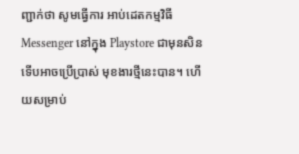ញ្ជាក់ថា សូមធ្វើការ អាប់ដេតកម្មវិធី Messenger នៅក្នុង Playstore ជាមុនសិន ទើបអាចប្រើប្រាស់ មុខងារថ្មីនេះបាន។ ហើយសម្រាប់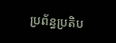ប្រព័ន្ធប្រតិប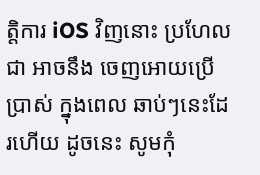ត្តិការ iOS វិញនោះ ប្រហែលជា អាចនឹង ចេញអោយប្រើប្រាស់ ក្នុងពេល ឆាប់ៗនេះដែរហើយ ដូចនេះ សូមកុំ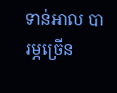ទាន់អាល បារម្ភច្រើន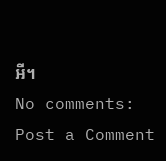អី។
No comments:
Post a Comment